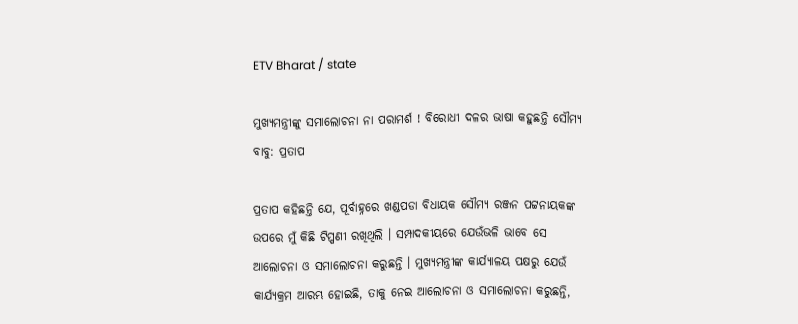ETV Bharat / state

ମୁଖ୍ୟମନ୍ତ୍ରୀଙ୍କୁ ସମାଲୋଚନା ନା ପରାମର୍ଶ ! ବିରୋଧୀ ଦଳର ଭାଷା କହୁଛନ୍ତି ସୌମ୍ୟ ବାବୁ: ପ୍ରତାପ

ପ୍ରତାପ କହିଛନ୍ତି ଯେ, ପୂର୍ବାହ୍ନରେ ଖଣ୍ଡପଡା ବିଧାୟକ ସୌମ୍ୟ ରଞ୍ଜନ ପଟ୍ଟନାୟକଙ୍କ ଉପରେ ମୁଁ କିଛି ଟିପ୍ପଣୀ ରଖିଥିଲି । ସମ୍ପାଦକୀୟରେ ଯେଉଁଭଳି ଭାବେ ସେ ଆଲୋଚନା ଓ ସମାଲୋଚନା କରୁଛନ୍ତି । ମୁଖ୍ୟମନ୍ତ୍ରୀଙ୍କ କାର୍ଯ୍ୟାଳୟ ପକ୍ଷରୁ ଯେଉଁ କାର୍ଯ୍ୟକ୍ରମ ଆରମ୍ଭ ହୋଇଛି, ତାକୁ ନେଇ ଆଲୋଚନା ଓ ସମାଲୋଚନା କରୁଛନ୍ତି,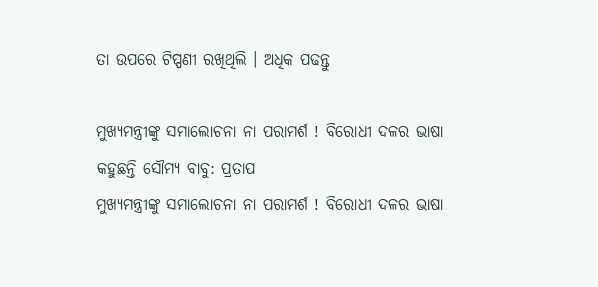ତା ଉପରେ ଟିପ୍ପଣୀ ରଖିଥିଲି । ଅଧିକ ପଢନ୍ତୁ

ମୁଖ୍ୟମନ୍ତ୍ରୀଙ୍କୁ ସମାଲୋଚନା ନା ପରାମର୍ଶ ! ବିରୋଧୀ ଦଳର ଭାଷା କହୁଛନ୍ତି ସୌମ୍ୟ ବାବୁ: ପ୍ରତାପ
ମୁଖ୍ୟମନ୍ତ୍ରୀଙ୍କୁ ସମାଲୋଚନା ନା ପରାମର୍ଶ ! ବିରୋଧୀ ଦଳର ଭାଷା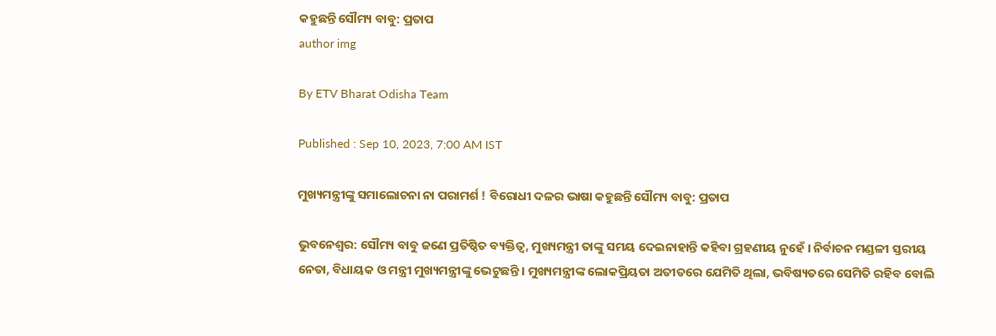କହୁଛନ୍ତି ସୌମ୍ୟ ବାବୁ: ପ୍ରତାପ
author img

By ETV Bharat Odisha Team

Published : Sep 10, 2023, 7:00 AM IST

ମୁଖ୍ୟମନ୍ତ୍ରୀଙ୍କୁ ସମାଲୋଚନା ନା ପରାମର୍ଶ ! ବିରୋଧୀ ଦଳର ଭାଷା କହୁଛନ୍ତି ସୌମ୍ୟ ବାବୁ: ପ୍ରତାପ

ଭୁବନେଶ୍ବର: ସୌମ୍ୟ ବାବୁ ଜଣେ ପ୍ରତିଷ୍ଠିତ ବ୍ୟକ୍ତିତ୍ଵ, ମୁଖ୍ୟମନ୍ତ୍ରୀ ତାଙ୍କୁ ସମୟ ଦେଇନାହାନ୍ତି କହିବା ଗ୍ରହଣୀୟ ନୁହେଁ । ନିର୍ବାଚନ ମଣ୍ଡଳୀ ସ୍ତରୀୟ ନେତା, ବିଧାୟକ ଓ ମନ୍ତ୍ରୀ ମୁଖ୍ୟମନ୍ତ୍ରୀଙ୍କୁ ଭେଟୁଛନ୍ତି । ମୁଖ୍ୟମନ୍ତ୍ରୀଙ୍କ ଲୋକପ୍ରିୟତା ଅତୀତରେ ଯେମିତି ଥିଲା, ଭବିଷ୍ୟତରେ ସେମିତି ରହିବ ବୋଲି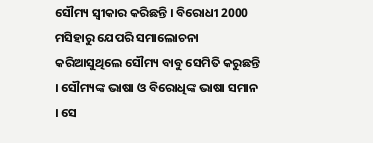ସୌମ୍ୟ ସ୍ବୀକାର କରିଛନ୍ତି । ବିରୋଧୀ 2000 ମସିହାରୁ ଯେପରି ସମାଲୋଚନା କରିଆସୁଥିଲେ ସୌମ୍ୟ ବାବୁ ସେମିତି କରୁଛନ୍ତି । ସୌମ୍ୟଙ୍କ ଭାଷା ଓ ବିରୋଧିଙ୍କ ଭାଷା ସମାନ । ସେ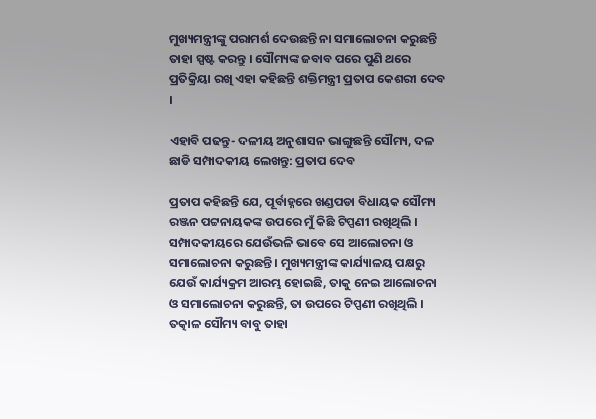ମୁଖ୍ୟମନ୍ତ୍ରୀଙ୍କୁ ପରାମର୍ଶ ଦେଉଛନ୍ତି ନା ସମାଲୋଚନା କରୁଛନ୍ତି ତାହା ସ୍ପଷ୍ଟ କରନ୍ତୁ । ସୌମ୍ୟଙ୍କ ଜବାବ ପରେ ପୁଣି ଥରେ ପ୍ରତିକ୍ରିୟା ରଖି ଏହା କହିଛନ୍ତି ଶକ୍ତିମନ୍ତ୍ରୀ ପ୍ରତାପ କେଶରୀ ଦେବ ।

ଏହାବି ପଢନ୍ତୁ- ଦଳୀୟ ଅନୁଶାସନ ଭାଙ୍ଗୁଛନ୍ତି ସୌମ୍ୟ, ଦଳ ଛାଡି ସମ୍ପାଦକୀୟ ଲେଖନ୍ତୁ: ପ୍ରତାପ ଦେବ

ପ୍ରତାପ କହିଛନ୍ତି ଯେ, ପୂର୍ବାହ୍ନରେ ଖଣ୍ଡପଡା ବିଧାୟକ ସୌମ୍ୟ ରଞ୍ଜନ ପଟ୍ଟନାୟକଙ୍କ ଉପରେ ମୁଁ କିଛି ଟିପ୍ପଣୀ ରଖିଥିଲି । ସମ୍ପାଦକୀୟରେ ଯେଉଁଭଳି ଭାବେ ସେ ଆଲୋଚନା ଓ ସମାଲୋଚନା କରୁଛନ୍ତି । ମୁଖ୍ୟମନ୍ତ୍ରୀଙ୍କ କାର୍ଯ୍ୟାଳୟ ପକ୍ଷରୁ ଯେଉଁ କାର୍ଯ୍ୟକ୍ରମ ଆରମ୍ଭ ହୋଇଛି, ତାକୁ ନେଇ ଆଲୋଚନା ଓ ସମାଲୋଚନା କରୁଛନ୍ତି, ତା ଉପରେ ଟିପ୍ପଣୀ ରଖିଥିଲି । ତତ୍କାଳ ସୌମ୍ୟ ବାବୁ ତାହା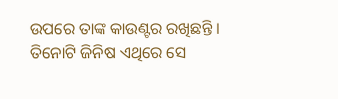ଉପରେ ତାଙ୍କ କାଉଣ୍ଟର ରଖିଛନ୍ତି । ତିନୋଟି ଜିନିଷ ଏଥିରେ ସେ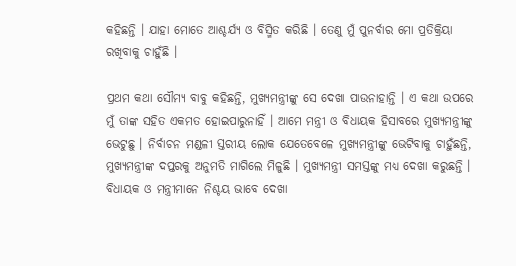କହିଛନ୍ତି । ଯାହା ମୋତେ ଆଶ୍ଚର୍ଯ୍ୟ ଓ ବିସ୍ମିତ କରିଛି । ତେଣୁ ମୁଁ ପୁନର୍ବାର ମୋ ପ୍ରତିକ୍ରିୟା ରଖିବାକୁ ଚାହୁଁଛି ।

ପ୍ରଥମ କଥା ସୌମ୍ୟ ବାବୁ କହିଛନ୍ତି, ମୁଖ୍ୟମନ୍ତ୍ରୀଙ୍କୁ ସେ ଦେଖା ପାଉନାହାନ୍ତି । ଏ କଥା ଉପରେ ମୁଁ ତାଙ୍କ ସହିତ ଏକମତ ହୋଇପାରୁନାହିଁ । ଆମେ ମନ୍ତ୍ରୀ ଓ ବିଧାୟକ ହିସାବରେ ମୁଖ୍ୟମନ୍ତ୍ରୀଙ୍କୁ ଭେଟୁଛୁ । ନିର୍ବାଚନ ମଣ୍ଡଳୀ ସ୍ତରୀୟ ଲୋକ ଯେତେବେଳେ ମୁଖ୍ୟମନ୍ତ୍ରୀଙ୍କୁ ଭେଟିବାକୁ ଚାହୁଁଛନ୍ତି, ମୁଖ୍ୟମନ୍ତ୍ରୀଙ୍କ ଦପ୍ତରକୁ ଅନୁମତି ମାଗିଲେ ମିଳୁଛି । ମୁଖ୍ୟମନ୍ତ୍ରୀ ସମସ୍ତଙ୍କୁ ମଧ୍ୟ ଦେଖା କରୁଛନ୍ତି । ବିଧାୟକ ଓ ମନ୍ତ୍ରୀମାନେ ନିଶ୍ଚୟ ଭାବେ ଦେଖା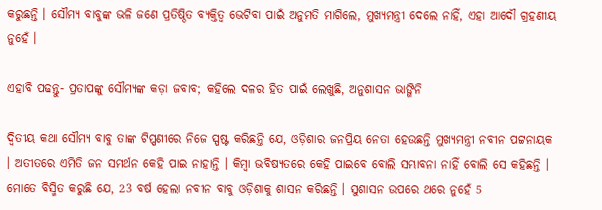କରୁଛନ୍ତି । ସୌମ୍ୟ ବାବୁଙ୍କ ଭଳି ଜଣେ ପ୍ରତିଷ୍ଠିତ ବ୍ୟକ୍ତିତ୍ବ ଭେଟିବା ପାଇଁ ଅନୁମତି ମାଗିଲେ, ମୁଖ୍ୟମନ୍ତ୍ରୀ ଦେଲେ ନାହିଁ, ଏହା ଆଦୌ ଗ୍ରହଣୀୟ ନୁହେଁ ।

ଏହାବି ପଢନ୍ତୁ- ପ୍ରତାପଙ୍କୁ ସୌମ୍ୟଙ୍କ କଡ଼ା ଜବାବ; କହିଲେ ଦଳର ହିତ ପାଇଁ ଲେଖୁଛି, ଅନୁଶାସନ ଭାଙ୍ଗିନି

ଦ୍ଵିତୀୟ କଥା ସୌମ୍ୟ ବାବୁ ତାଙ୍କ ଟିପ୍ପଣୀରେ ନିଜେ ସ୍ପଷ୍ଟ କରିଛନ୍ତି ଯେ, ଓଡ଼ିଶାର ଜନପ୍ରିୟ ନେତା ହେଉଛନ୍ତି ମୁଖ୍ୟମନ୍ତ୍ରୀ ନବୀନ ପଟ୍ଟନାୟକ । ଅତୀତରେ ଏମିତି ଜନ ସମର୍ଥନ କେହି ପାଇ ନାହାନ୍ତି । କିମ୍ବା ଭବିଷ୍ୟତରେ କେହି ପାଇବେ ବୋଲି ସମ୍ଭାବନା ନାହିଁ ବୋଲି ସେ କହିଛନ୍ତି । ମୋତେ ବିସ୍ମିତ କରୁଛି ଯେ, 23 ବର୍ଷ ହେଲା ନବୀନ ବାବୁ ଓଡ଼ିଶାକୁ ଶାସନ କରିଛନ୍ତି । ସୁଶାସନ ଉପରେ ଥରେ ନୁହେଁ 5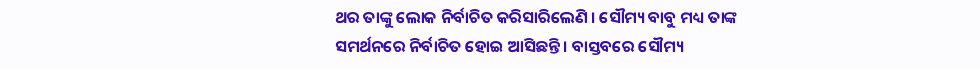ଥର ତାଙ୍କୁ ଲୋକ ନିର୍ବାଚିତ କରିସାରିଲେଣି । ସୌମ୍ୟ ବାବୁ ମଧ୍ୟ ତାଙ୍କ ସମର୍ଥନରେ ନିର୍ବାଚିତ ହୋଇ ଆସିଛନ୍ତି । ବାସ୍ତବରେ ସୌମ୍ୟ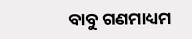ବାବୁ ଗଣମାଧ୍ୟମ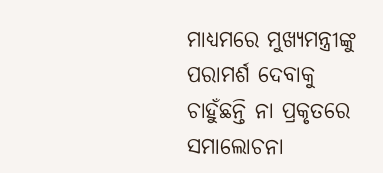ମାଧ୍ୟମରେ ମୁଖ୍ୟମନ୍ତ୍ରୀଙ୍କୁ ପରାମର୍ଶ ଦେବାକୁ ଚାହୁଁଛନ୍ତି ନା ପ୍ରକୃତରେ ସମାଲୋଚନା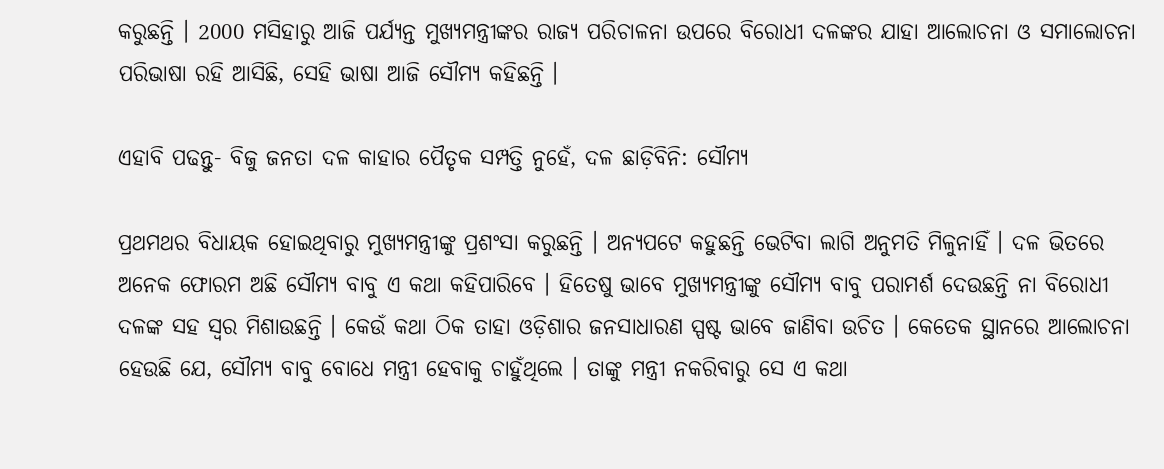କରୁଛନ୍ତି । 2000 ମସିହାରୁ ଆଜି ପର୍ଯ୍ୟନ୍ତ ମୁଖ୍ୟମନ୍ତ୍ରୀଙ୍କର ରାଜ୍ୟ ପରିଚାଳନା ଉପରେ ବିରୋଧୀ ଦଳଙ୍କର ଯାହା ଆଲୋଚନା ଓ ସମାଲୋଚନା ପରିଭାଷା ରହି ଆସିଛି, ସେହି ଭାଷା ଆଜି ସୌମ୍ୟ କହିଛନ୍ତି ।

ଏହାବି ପଢନ୍ତୁ- ବିଜୁ ଜନତା ଦଳ କାହାର ପୈତୃକ ସମ୍ପତ୍ତି ନୁହେଁ, ଦଳ ଛାଡ଼ିବିନି: ସୌମ୍ୟ

ପ୍ରଥମଥର ବିଧାୟକ ହୋଇଥିବାରୁ ମୁଖ୍ୟମନ୍ତ୍ରୀଙ୍କୁ ପ୍ରଶଂସା କରୁଛନ୍ତି । ଅନ୍ୟପଟେ କହୁଛନ୍ତି ଭେଟିବା ଲାଗି ଅନୁମତି ମିଳୁନାହିଁ । ଦଳ ଭିତରେ ଅନେକ ଫୋରମ ଅଛି ସୌମ୍ୟ ବାବୁ ଏ କଥା କହିପାରିବେ । ହିତେଷୁ ଭାବେ ମୁଖ୍ୟମନ୍ତ୍ରୀଙ୍କୁ ସୌମ୍ୟ ବାବୁ ପରାମର୍ଶ ଦେଉଛନ୍ତି ନା ବିରୋଧୀ ଦଳଙ୍କ ସହ ସ୍ବର ମିଶାଉଛନ୍ତି । କେଉଁ କଥା ଠିକ ତାହା ଓଡ଼ିଶାର ଜନସାଧାରଣ ସ୍ପଷ୍ଟ ଭାବେ ଜାଣିବା ଉଚିତ । କେତେକ ସ୍ଥାନରେ ଆଲୋଚନା ହେଉଛି ଯେ, ସୌମ୍ୟ ବାବୁ ବୋଧେ ମନ୍ତ୍ରୀ ହେବାକୁ ଚାହୁଁଥିଲେ । ତାଙ୍କୁ ମନ୍ତ୍ରୀ ନକରିବାରୁ ସେ ଏ କଥା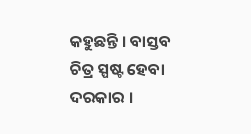କହୁଛନ୍ତି । ବାସ୍ତବ ଚିତ୍ର ସ୍ପଷ୍ଟ ହେବା ଦରକାର ।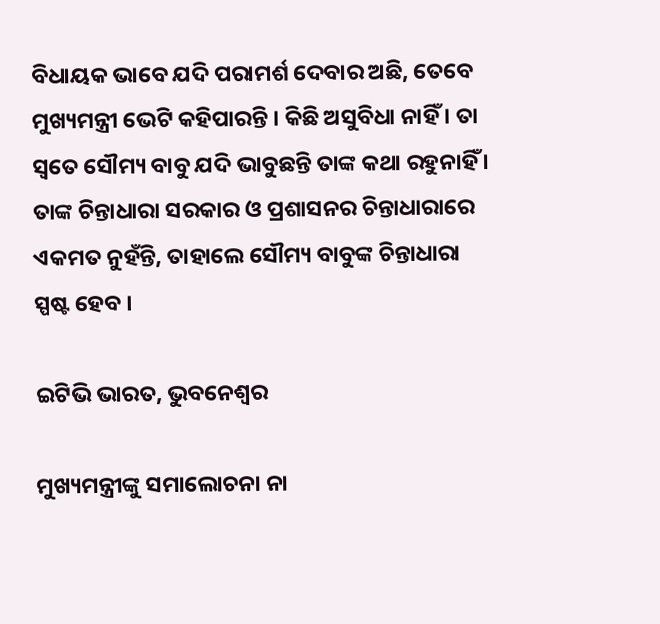ବିଧାୟକ ଭାବେ ଯଦି ପରାମର୍ଶ ଦେବାର ଅଛି, ତେବେ ମୁଖ୍ୟମନ୍ତ୍ରୀ ଭେଟି କହିପାରନ୍ତି । କିଛି ଅସୁବିଧା ନାହିଁ । ତା ସ୍ବତେ ସୌମ୍ୟ ବାବୁ ଯଦି ଭାବୁଛନ୍ତି ତାଙ୍କ କଥା ରହୁନାହିଁ । ତାଙ୍କ ଚିନ୍ତାଧାରା ସରକାର ଓ ପ୍ରଶାସନର ଚିନ୍ତାଧାରାରେ ଏକମତ ନୁହଁନ୍ତି, ତାହାଲେ ସୌମ୍ୟ ବାବୁଙ୍କ ଚିନ୍ତାଧାରା ସ୍ପଷ୍ଟ ହେବ ।

ଇଟିଭି ଭାରତ, ଭୁବନେଶ୍ବର

ମୁଖ୍ୟମନ୍ତ୍ରୀଙ୍କୁ ସମାଲୋଚନା ନା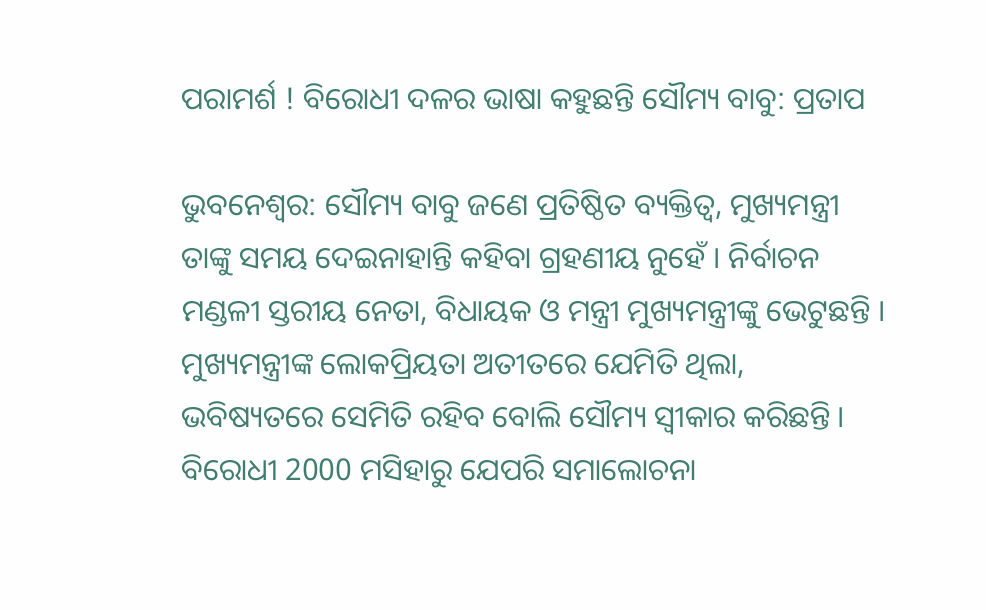ପରାମର୍ଶ ! ବିରୋଧୀ ଦଳର ଭାଷା କହୁଛନ୍ତି ସୌମ୍ୟ ବାବୁ: ପ୍ରତାପ

ଭୁବନେଶ୍ବର: ସୌମ୍ୟ ବାବୁ ଜଣେ ପ୍ରତିଷ୍ଠିତ ବ୍ୟକ୍ତିତ୍ଵ, ମୁଖ୍ୟମନ୍ତ୍ରୀ ତାଙ୍କୁ ସମୟ ଦେଇନାହାନ୍ତି କହିବା ଗ୍ରହଣୀୟ ନୁହେଁ । ନିର୍ବାଚନ ମଣ୍ଡଳୀ ସ୍ତରୀୟ ନେତା, ବିଧାୟକ ଓ ମନ୍ତ୍ରୀ ମୁଖ୍ୟମନ୍ତ୍ରୀଙ୍କୁ ଭେଟୁଛନ୍ତି । ମୁଖ୍ୟମନ୍ତ୍ରୀଙ୍କ ଲୋକପ୍ରିୟତା ଅତୀତରେ ଯେମିତି ଥିଲା, ଭବିଷ୍ୟତରେ ସେମିତି ରହିବ ବୋଲି ସୌମ୍ୟ ସ୍ବୀକାର କରିଛନ୍ତି । ବିରୋଧୀ 2000 ମସିହାରୁ ଯେପରି ସମାଲୋଚନା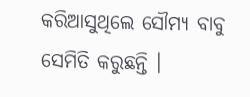କରିଆସୁଥିଲେ ସୌମ୍ୟ ବାବୁ ସେମିତି କରୁଛନ୍ତି ।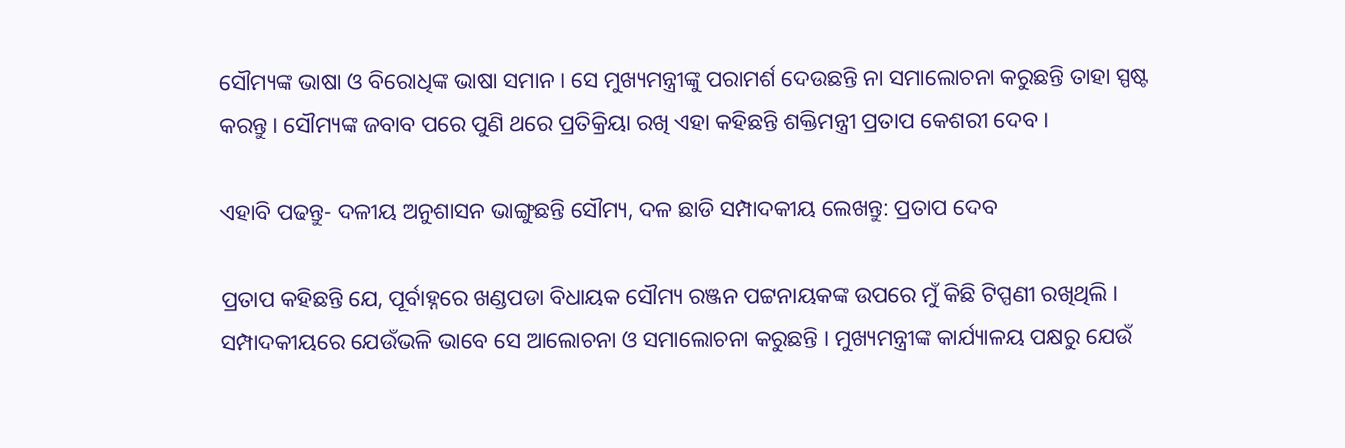ସୌମ୍ୟଙ୍କ ଭାଷା ଓ ବିରୋଧିଙ୍କ ଭାଷା ସମାନ । ସେ ମୁଖ୍ୟମନ୍ତ୍ରୀଙ୍କୁ ପରାମର୍ଶ ଦେଉଛନ୍ତି ନା ସମାଲୋଚନା କରୁଛନ୍ତି ତାହା ସ୍ପଷ୍ଟ କରନ୍ତୁ । ସୌମ୍ୟଙ୍କ ଜବାବ ପରେ ପୁଣି ଥରେ ପ୍ରତିକ୍ରିୟା ରଖି ଏହା କହିଛନ୍ତି ଶକ୍ତିମନ୍ତ୍ରୀ ପ୍ରତାପ କେଶରୀ ଦେବ ।

ଏହାବି ପଢନ୍ତୁ- ଦଳୀୟ ଅନୁଶାସନ ଭାଙ୍ଗୁଛନ୍ତି ସୌମ୍ୟ, ଦଳ ଛାଡି ସମ୍ପାଦକୀୟ ଲେଖନ୍ତୁ: ପ୍ରତାପ ଦେବ

ପ୍ରତାପ କହିଛନ୍ତି ଯେ, ପୂର୍ବାହ୍ନରେ ଖଣ୍ଡପଡା ବିଧାୟକ ସୌମ୍ୟ ରଞ୍ଜନ ପଟ୍ଟନାୟକଙ୍କ ଉପରେ ମୁଁ କିଛି ଟିପ୍ପଣୀ ରଖିଥିଲି । ସମ୍ପାଦକୀୟରେ ଯେଉଁଭଳି ଭାବେ ସେ ଆଲୋଚନା ଓ ସମାଲୋଚନା କରୁଛନ୍ତି । ମୁଖ୍ୟମନ୍ତ୍ରୀଙ୍କ କାର୍ଯ୍ୟାଳୟ ପକ୍ଷରୁ ଯେଉଁ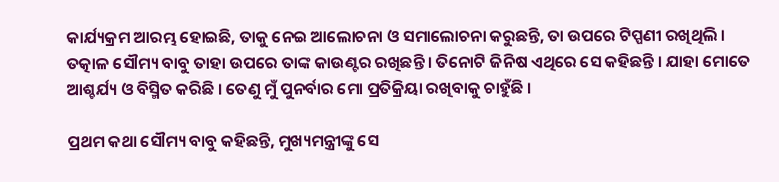କାର୍ଯ୍ୟକ୍ରମ ଆରମ୍ଭ ହୋଇଛି, ତାକୁ ନେଇ ଆଲୋଚନା ଓ ସମାଲୋଚନା କରୁଛନ୍ତି, ତା ଉପରେ ଟିପ୍ପଣୀ ରଖିଥିଲି । ତତ୍କାଳ ସୌମ୍ୟ ବାବୁ ତାହା ଉପରେ ତାଙ୍କ କାଉଣ୍ଟର ରଖିଛନ୍ତି । ତିନୋଟି ଜିନିଷ ଏଥିରେ ସେ କହିଛନ୍ତି । ଯାହା ମୋତେ ଆଶ୍ଚର୍ଯ୍ୟ ଓ ବିସ୍ମିତ କରିଛି । ତେଣୁ ମୁଁ ପୁନର୍ବାର ମୋ ପ୍ରତିକ୍ରିୟା ରଖିବାକୁ ଚାହୁଁଛି ।

ପ୍ରଥମ କଥା ସୌମ୍ୟ ବାବୁ କହିଛନ୍ତି, ମୁଖ୍ୟମନ୍ତ୍ରୀଙ୍କୁ ସେ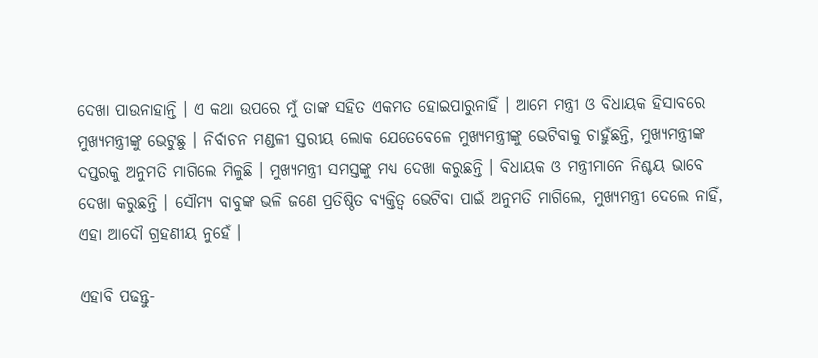ଦେଖା ପାଉନାହାନ୍ତି । ଏ କଥା ଉପରେ ମୁଁ ତାଙ୍କ ସହିତ ଏକମତ ହୋଇପାରୁନାହିଁ । ଆମେ ମନ୍ତ୍ରୀ ଓ ବିଧାୟକ ହିସାବରେ ମୁଖ୍ୟମନ୍ତ୍ରୀଙ୍କୁ ଭେଟୁଛୁ । ନିର୍ବାଚନ ମଣ୍ଡଳୀ ସ୍ତରୀୟ ଲୋକ ଯେତେବେଳେ ମୁଖ୍ୟମନ୍ତ୍ରୀଙ୍କୁ ଭେଟିବାକୁ ଚାହୁଁଛନ୍ତି, ମୁଖ୍ୟମନ୍ତ୍ରୀଙ୍କ ଦପ୍ତରକୁ ଅନୁମତି ମାଗିଲେ ମିଳୁଛି । ମୁଖ୍ୟମନ୍ତ୍ରୀ ସମସ୍ତଙ୍କୁ ମଧ୍ୟ ଦେଖା କରୁଛନ୍ତି । ବିଧାୟକ ଓ ମନ୍ତ୍ରୀମାନେ ନିଶ୍ଚୟ ଭାବେ ଦେଖା କରୁଛନ୍ତି । ସୌମ୍ୟ ବାବୁଙ୍କ ଭଳି ଜଣେ ପ୍ରତିଷ୍ଠିତ ବ୍ୟକ୍ତିତ୍ବ ଭେଟିବା ପାଇଁ ଅନୁମତି ମାଗିଲେ, ମୁଖ୍ୟମନ୍ତ୍ରୀ ଦେଲେ ନାହିଁ, ଏହା ଆଦୌ ଗ୍ରହଣୀୟ ନୁହେଁ ।

ଏହାବି ପଢନ୍ତୁ-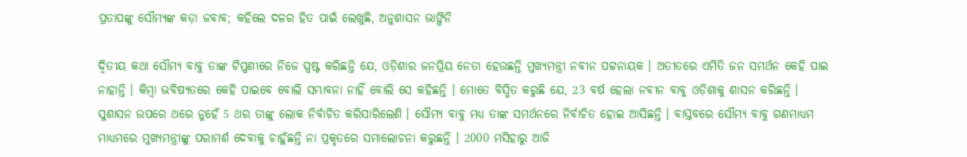ପ୍ରତାପଙ୍କୁ ସୌମ୍ୟଙ୍କ କଡ଼ା ଜବାବ; କହିଲେ ଦଳର ହିତ ପାଇଁ ଲେଖୁଛି, ଅନୁଶାସନ ଭାଙ୍ଗିନି

ଦ୍ଵିତୀୟ କଥା ସୌମ୍ୟ ବାବୁ ତାଙ୍କ ଟିପ୍ପଣୀରେ ନିଜେ ସ୍ପଷ୍ଟ କରିଛନ୍ତି ଯେ, ଓଡ଼ିଶାର ଜନପ୍ରିୟ ନେତା ହେଉଛନ୍ତି ମୁଖ୍ୟମନ୍ତ୍ରୀ ନବୀନ ପଟ୍ଟନାୟକ । ଅତୀତରେ ଏମିତି ଜନ ସମର୍ଥନ କେହି ପାଇ ନାହାନ୍ତି । କିମ୍ବା ଭବିଷ୍ୟତରେ କେହି ପାଇବେ ବୋଲି ସମ୍ଭାବନା ନାହିଁ ବୋଲି ସେ କହିଛନ୍ତି । ମୋତେ ବିସ୍ମିତ କରୁଛି ଯେ, 23 ବର୍ଷ ହେଲା ନବୀନ ବାବୁ ଓଡ଼ିଶାକୁ ଶାସନ କରିଛନ୍ତି । ସୁଶାସନ ଉପରେ ଥରେ ନୁହେଁ 5 ଥର ତାଙ୍କୁ ଲୋକ ନିର୍ବାଚିତ କରିସାରିଲେଣି । ସୌମ୍ୟ ବାବୁ ମଧ୍ୟ ତାଙ୍କ ସମର୍ଥନରେ ନିର୍ବାଚିତ ହୋଇ ଆସିଛନ୍ତି । ବାସ୍ତବରେ ସୌମ୍ୟ ବାବୁ ଗଣମାଧ୍ୟମ ମାଧ୍ୟମରେ ମୁଖ୍ୟମନ୍ତ୍ରୀଙ୍କୁ ପରାମର୍ଶ ଦେବାକୁ ଚାହୁଁଛନ୍ତି ନା ପ୍ରକୃତରେ ସମାଲୋଚନା କରୁଛନ୍ତି । 2000 ମସିହାରୁ ଆଜି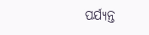ପର୍ଯ୍ୟନ୍ତ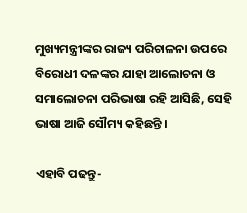ମୁଖ୍ୟମନ୍ତ୍ରୀଙ୍କର ରାଜ୍ୟ ପରିଚାଳନା ଉପରେ ବିରୋଧୀ ଦଳଙ୍କର ଯାହା ଆଲୋଚନା ଓ ସମାଲୋଚନା ପରିଭାଷା ରହି ଆସିଛି, ସେହି ଭାଷା ଆଜି ସୌମ୍ୟ କହିଛନ୍ତି ।

ଏହାବି ପଢନ୍ତୁ-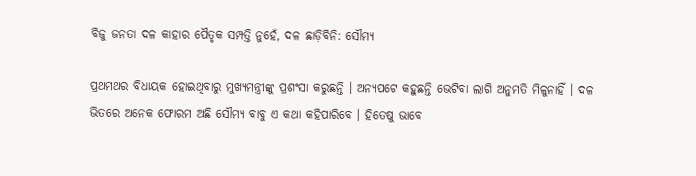ବିଜୁ ଜନତା ଦଳ କାହାର ପୈତୃକ ସମ୍ପତ୍ତି ନୁହେଁ, ଦଳ ଛାଡ଼ିବିନି: ସୌମ୍ୟ

ପ୍ରଥମଥର ବିଧାୟକ ହୋଇଥିବାରୁ ମୁଖ୍ୟମନ୍ତ୍ରୀଙ୍କୁ ପ୍ରଶଂସା କରୁଛନ୍ତି । ଅନ୍ୟପଟେ କହୁଛନ୍ତି ଭେଟିବା ଲାଗି ଅନୁମତି ମିଳୁନାହିଁ । ଦଳ ଭିତରେ ଅନେକ ଫୋରମ ଅଛି ସୌମ୍ୟ ବାବୁ ଏ କଥା କହିପାରିବେ । ହିତେଷୁ ଭାବେ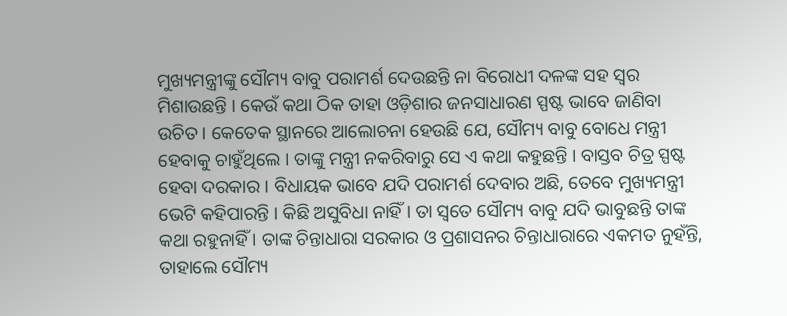ମୁଖ୍ୟମନ୍ତ୍ରୀଙ୍କୁ ସୌମ୍ୟ ବାବୁ ପରାମର୍ଶ ଦେଉଛନ୍ତି ନା ବିରୋଧୀ ଦଳଙ୍କ ସହ ସ୍ବର ମିଶାଉଛନ୍ତି । କେଉଁ କଥା ଠିକ ତାହା ଓଡ଼ିଶାର ଜନସାଧାରଣ ସ୍ପଷ୍ଟ ଭାବେ ଜାଣିବା ଉଚିତ । କେତେକ ସ୍ଥାନରେ ଆଲୋଚନା ହେଉଛି ଯେ, ସୌମ୍ୟ ବାବୁ ବୋଧେ ମନ୍ତ୍ରୀ ହେବାକୁ ଚାହୁଁଥିଲେ । ତାଙ୍କୁ ମନ୍ତ୍ରୀ ନକରିବାରୁ ସେ ଏ କଥା କହୁଛନ୍ତି । ବାସ୍ତବ ଚିତ୍ର ସ୍ପଷ୍ଟ ହେବା ଦରକାର । ବିଧାୟକ ଭାବେ ଯଦି ପରାମର୍ଶ ଦେବାର ଅଛି, ତେବେ ମୁଖ୍ୟମନ୍ତ୍ରୀ ଭେଟି କହିପାରନ୍ତି । କିଛି ଅସୁବିଧା ନାହିଁ । ତା ସ୍ବତେ ସୌମ୍ୟ ବାବୁ ଯଦି ଭାବୁଛନ୍ତି ତାଙ୍କ କଥା ରହୁନାହିଁ । ତାଙ୍କ ଚିନ୍ତାଧାରା ସରକାର ଓ ପ୍ରଶାସନର ଚିନ୍ତାଧାରାରେ ଏକମତ ନୁହଁନ୍ତି, ତାହାଲେ ସୌମ୍ୟ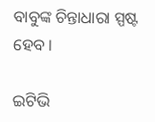ବାବୁଙ୍କ ଚିନ୍ତାଧାରା ସ୍ପଷ୍ଟ ହେବ ।

ଇଟିଭି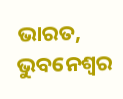ଭାରତ, ଭୁବନେଶ୍ବର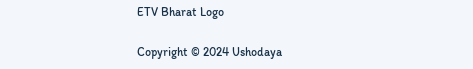ETV Bharat Logo

Copyright © 2024 Ushodaya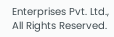Enterprises Pvt. Ltd., All Rights Reserved.